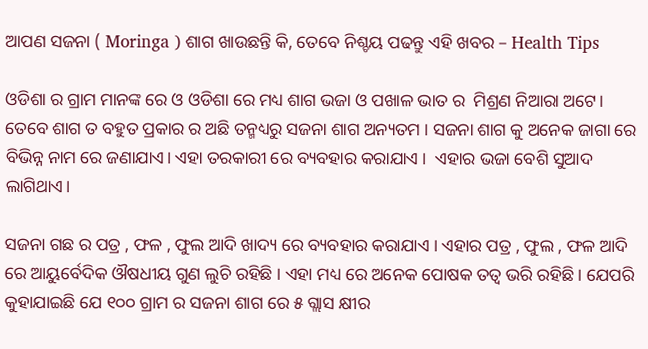ଆପଣ ସଜନା ( Moringa ) ଶାଗ ଖାଉଛନ୍ତି କି, ତେବେ ନିଶ୍ଚୟ ପଢନ୍ତୁ ଏହି ଖବର – Health Tips

ଓଡିଶା ର ଗ୍ରାମ ମାନଙ୍କ ରେ ଓ ଓଡିଶା ରେ ମଧ୍ୟ ଶାଗ ଭଜା ଓ ପଖାଳ ଭାତ ର  ମିଶ୍ରଣ ନିଆରା ଅଟେ। ତେବେ ଶାଗ ତ ବହୁତ ପ୍ରକାର ର ଅଛି ତନ୍ମଧ୍ୟରୁ ସଜନା ଶାଗ ଅନ୍ୟତମ । ସଜନା ଶାଗ କୁ ଅନେକ ଜାଗା ରେ ବିଭିନ୍ନ ନାମ ରେ ଜଣାଯାଏ। ଏହା ତରକାରୀ ରେ ବ୍ୟବହାର କରାଯାଏ ।  ଏହାର ଭଜା ବେଶି ସୁଆଦ ଲାଗିଥାଏ।

ସଜନା ଗଛ ର ପତ୍ର , ଫଳ , ଫୁଲ ଆଦି ଖାଦ୍ୟ ରେ ବ୍ୟବହାର କରାଯାଏ । ଏହାର ପତ୍ର , ଫୁଲ , ଫଳ ଆଦି ରେ ଆୟୁର୍ବେଦିକ ଔଷଧୀୟ ଗୁଣ ଲୁଚି ରହିଛି । ଏହା ମଧ୍ୟ ରେ ଅନେକ ପୋଷକ ତତ୍ୱ ଭରି ରହିଛି । ଯେପରି କୁହାଯାଇଛି ଯେ ୧୦୦ ଗ୍ରାମ ର ସଜନା ଶାଗ ରେ ୫ ଗ୍ଲାସ କ୍ଷୀର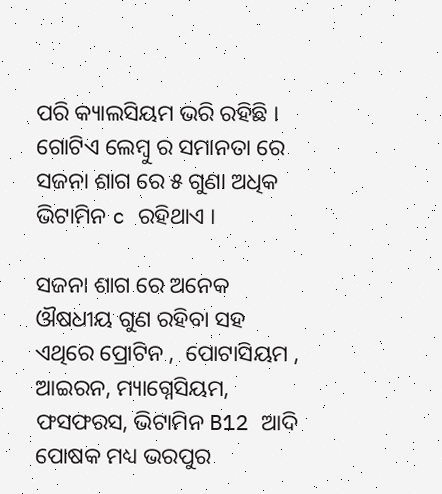ପରି କ୍ୟାଲସିୟମ ଭରି ରହିଛି । ଗୋଟିଏ ଲେମ୍ବୁ ର ସମାନତା ରେ ସଜନା ଶାଗ ରେ ୫ ଗୁଣା ଅଧିକ ଭିଟାମିନ c ରହିଥାଏ ।

ସଜନା ଶାଗ ରେ ଅନେକ ଔଷଧୀୟ ଗୁଣ ରହିବା ସହ ଏଥିରେ ପ୍ରୋଟିନ ,  ପୋଟାସିୟମ , ଆଇରନ, ମ୍ୟାଗ୍ନେସିୟମ, ଫସଫରସ, ଭିଟାମିନ B12 ଆଦି ପୋଷକ ମଧ୍ୟ ଭରପୁର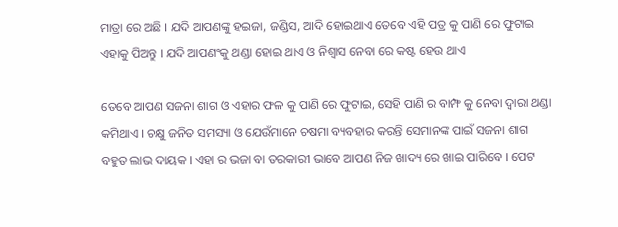ମାତ୍ରା ରେ ଅଛି । ଯଦି ଆପଣଙ୍କୁ ହଇଜା, ଜଣ୍ଡିସ, ଆଦି ହୋଇଥାଏ ତେବେ ଏହି ପତ୍ର କୁ ପାଣି ରେ ଫୁଟାଇ ଏହାକୁ ପିଅନ୍ତୁ । ଯଦି ଆପଣଂକୁ ଥଣ୍ଡା ହୋଇ ଥାଏ ଓ ନିଶ୍ୱାସ ନେବା ରେ କଷ୍ଟ ହେଉ ଥାଏ

ତେବେ ଆପଣ ସଜନା ଶାଗ ଓ ଏହାର ଫଳ କୁ ପାଣି ରେ ଫୁଟାଇ, ସେହି ପାଣି ର ବାମ୍ଫ କୁ ନେବା ଦ୍ୱାରା ଥଣ୍ଡା କମିଥାଏ । ଚକ୍ଷୁ ଜନିତ ସମସ୍ୟା ଓ ଯେଉଁମାନେ ଚଷମା ବ୍ୟବହାର କରନ୍ତି ସେମାନଙ୍କ ପାଇଁ ସଜନା ଶାଗ ବହୁତ ଲାଭ ଦାୟକ । ଏହା ର ଭଜା ବା ତରକାରୀ ଭାବେ ଆପଣ ନିଜ ଖାଦ୍ୟ ରେ ଖାଇ ପାରିବେ । ପେଟ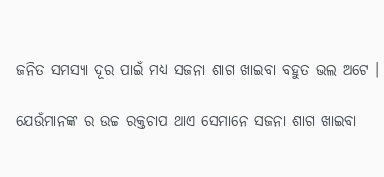ଜନିତ ସମସ୍ୟା ଦୂର ପାଇଁ ମଧ୍ୟ ସଜନା ଶାଗ ଖାଇବା ବହୁତ ଭଲ ଅଟେ ।

ଯେଉଁମାନଙ୍କ ର ଉଚ୍ଚ ରକ୍ତଚାପ ଥାଏ ସେମାନେ ସଜନା ଶାଗ ଖାଇବା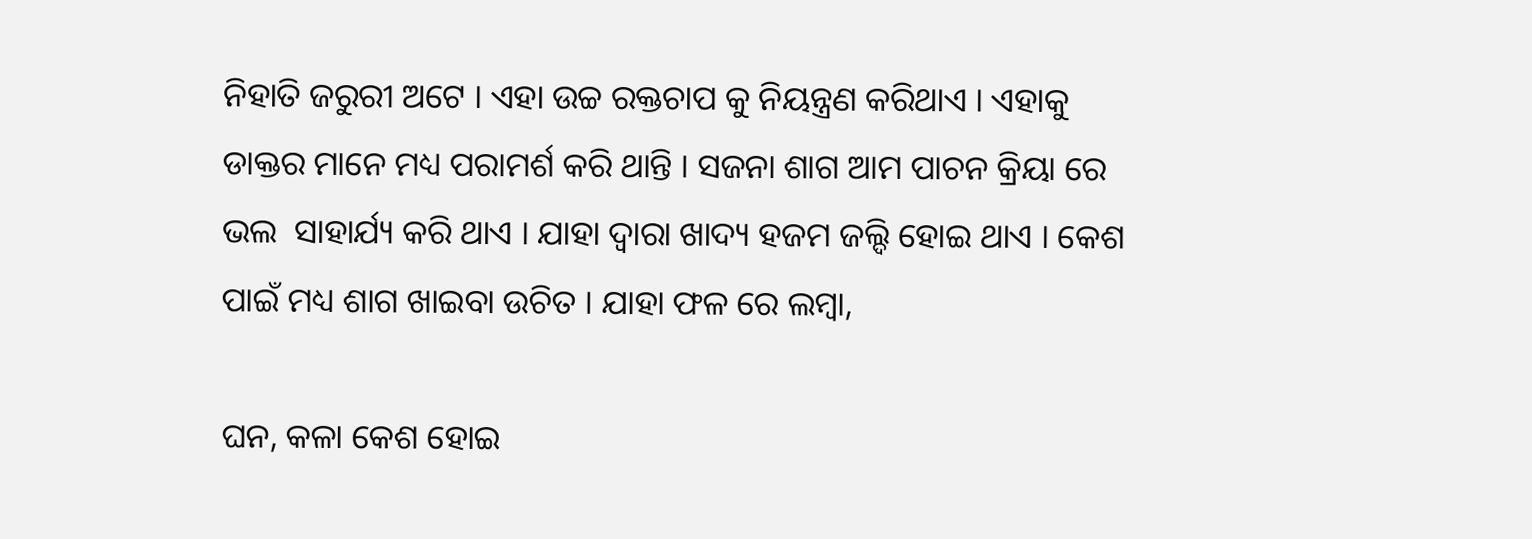ନିହାତି ଜରୁରୀ ଅଟେ । ଏହା ଉଚ୍ଚ ରକ୍ତଚାପ କୁ ନିୟନ୍ତ୍ରଣ କରିଥାଏ । ଏହାକୁ ଡାକ୍ତର ମାନେ ମଧ୍ୟ ପରାମର୍ଶ କରି ଥାନ୍ତି । ସଜନା ଶାଗ ଆମ ପାଚନ କ୍ରିୟା ରେ ଭଲ  ସାହାର୍ଯ୍ୟ କରି ଥାଏ । ଯାହା ଦ୍ୱାରା ଖାଦ୍ୟ ହଜମ ଜଲ୍ଦି ହୋଇ ଥାଏ । କେଶ ପାଇଁ ମଧ୍ୟ ଶାଗ ଖାଇବା ଉଚିତ । ଯାହା ଫଳ ରେ ଲମ୍ବା,

ଘନ, କଳା କେଶ ହୋଇ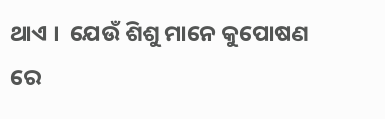ଥାଏ ।  ଯେଉଁ ଶିଶୁ ମାନେ କୁପୋଷଣ ରେ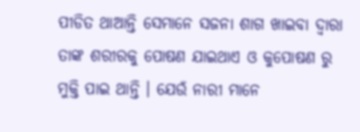ପୀଡିତ ଥାଆନ୍ତି ସେମାନେ ସଜନା ଶାଗ ଖାଇବା ଦ୍ୱାରା ତାଙ୍କ ଶରୀରକୁ ପୋଷଣ ଯାଇଥାଏ ଓ କୁପୋଷଣ ରୁ ମୁକ୍ତି ପାଇ ଥାନ୍ତି । ଯେଉଁ ନାରୀ ମାନେ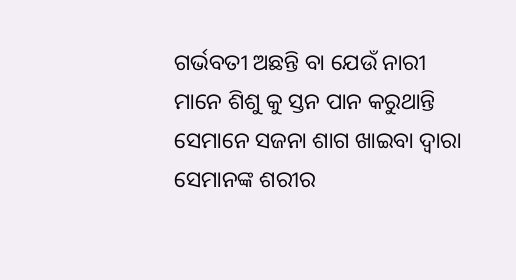ଗର୍ଭବତୀ ଅଛନ୍ତି ବା ଯେଉଁ ନାରୀ ମାନେ ଶିଶୁ କୁ ସ୍ତନ ପାନ କରୁଥାନ୍ତି ସେମାନେ ସଜନା ଶାଗ ଖାଇବା ଦ୍ୱାରା ସେମାନଙ୍କ ଶରୀର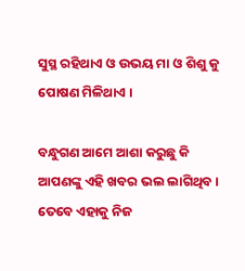ସୁସ୍ଥ ରହିଥାଏ ଓ ଉଭୟ ମା ଓ ଶିଶୁ କୁ ପୋଷଣ ମିଳିଥାଏ ।

ବନ୍ଧୁଗଣ ଆମେ ଆଶା କରୁଛୁ କି ଆପଣଙ୍କୁ ଏହି ଖବର ଭଲ ଲାଗିଥିବ । ତେବେ ଏହାକୁ ନିଜ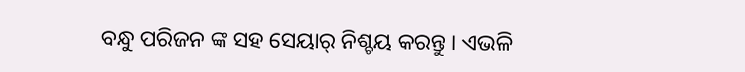ବନ୍ଧୁ ପରିଜନ ଙ୍କ ସହ ସେୟାର୍ ନିଶ୍ଚୟ କରନ୍ତୁ । ଏଭଳି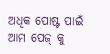ଅଧିକ ପୋଷ୍ଟ ପାଇଁ ଆମ ପେଜ୍ କୁ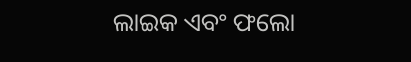ଲାଇକ ଏବଂ ଫଲୋ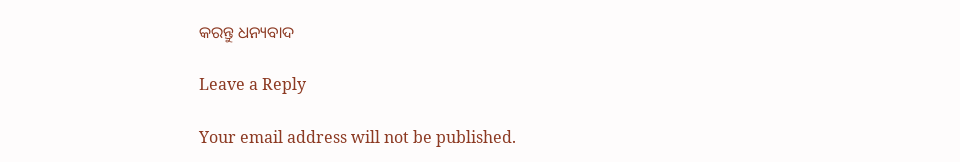କରନ୍ତୁ ଧନ୍ୟବାଦ

Leave a Reply

Your email address will not be published.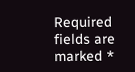Required fields are marked *